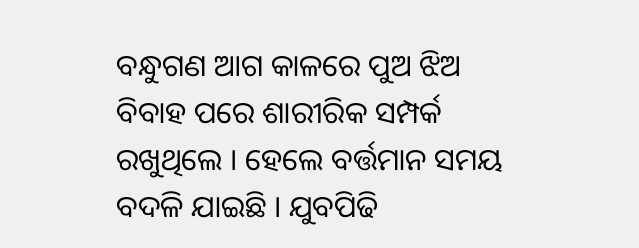ବନ୍ଧୁଗଣ ଆଗ କାଳରେ ପୁଅ ଝିଅ ବିବାହ ପରେ ଶାରୀରିକ ସମ୍ପର୍କ ରଖୁଥିଲେ । ହେଲେ ବର୍ତ୍ତମାନ ସମୟ ବଦଳି ଯାଇଛି । ଯୁବପିଢି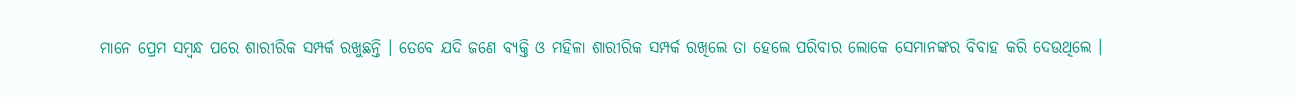ମାନେ ପ୍ରେମ ସମ୍ବନ୍ଧ ପରେ ଶାରୀରିକ ସମ୍ପର୍କ ରଖୁଛନ୍ତି । ତେବେ ଯଦି ଜଣେ ବ୍ୟକ୍ତି ଓ ମହିଳା ଶାରୀରିକ ସମ୍ପର୍କ ରଖିଲେ ତା ହେଲେ ପରିବାର ଲୋକେ ସେମାନଙ୍କର ବିବାହ କରି ଦେଉଥିଲେ ।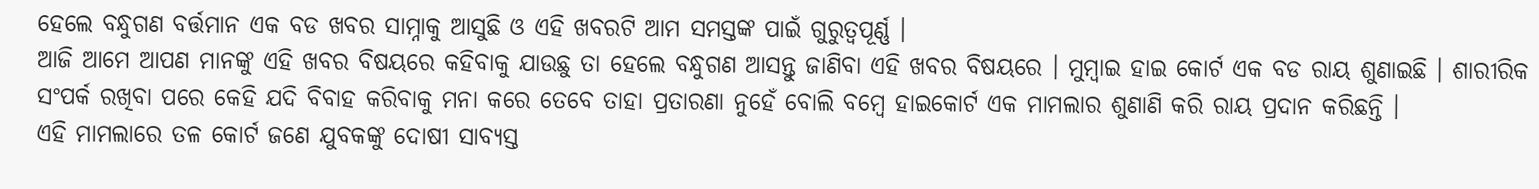ହେଲେ ବନ୍ଧୁଗଣ ବର୍ତ୍ତମାନ ଏକ ବଡ ଖବର ସାମ୍ନାକୁ ଆସୁଛି ଓ ଏହି ଖବରଟି ଆମ ସମସ୍ତଙ୍କ ପାଇଁ ଗୁରୁତ୍ଵପୂର୍ଣ୍ଣ ।
ଆଜି ଆମେ ଆପଣ ମାନଙ୍କୁ ଏହି ଖବର ବିଷୟରେ କହିବାକୁ ଯାଉଛୁ ତା ହେଲେ ବନ୍ଧୁଗଣ ଆସନ୍ତୁ ଜାଣିବା ଏହି ଖବର ବିଷୟରେ । ମୁମ୍ବାଇ ହାଇ କୋର୍ଟ ଏକ ବଡ ରାୟ ଶୁଣାଇଛି । ଶାରୀରିକ ସଂପର୍କ ରଖିବା ପରେ କେହି ଯଦି ବିବାହ କରିବାକୁ ମନା କରେ ତେବେ ତାହା ପ୍ରତାରଣା ନୁହେଁ ବୋଲି ବମ୍ବେ ହାଇକୋର୍ଟ ଏକ ମାମଲାର ଶୁଣାଣି କରି ରାୟ ପ୍ରଦାନ କରିଛନ୍ତି ।
ଏହି ମାମଲାରେ ତଳ କୋର୍ଟ ଜଣେ ଯୁବକଙ୍କୁ ଦୋଷୀ ସାବ୍ୟସ୍ତ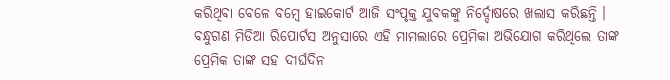କରିଥିବା ବେଳେ ବମ୍ବେ ହାଇକୋର୍ଟ ଆଜି ସଂପୃକ୍ତ ଯୁବକଙ୍କୁ ନିର୍ଦ୍ଦୋଷରେ ଖଲାସ କରିଛନ୍ତି । ବନ୍ଧୁଗଣ ମିଡିଆ ରିପୋର୍ଟସ ଅନୁସାରେ ଏହି ମାମଲାରେ ପ୍ରେମିକା ଅଭିଯୋଗ କରିଥିଲେ ତାଙ୍କ ପ୍ରେମିକ ତାଙ୍କ ସହ ଦୀର୍ଘଦିନ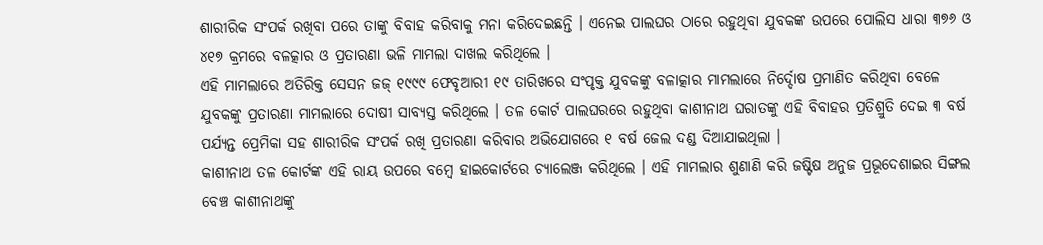ଶାରୀରିକ ସଂପର୍କ ରଖିବା ପରେ ତାଙ୍କୁ ବିବାହ କରିବାକୁ ମନା କରିଦେଇଛନ୍ତି । ଏନେଇ ପାଲଘର ଠାରେ ରହୁଥିବା ଯୁବକଙ୍କ ଉପରେ ପୋଲିସ ଧାରା ୩୭୬ ଓ ୪୧୭ କ୍ରମରେ ବଳତ୍କାର ଓ ପ୍ରତାରଣା ଭଳି ମାମଲା ଦାଖଲ କରିଥିଲେ ।
ଏହି ମାମଲାରେ ଅତିରିକ୍ତ ସେସନ ଜଜ୍ ୧୯୯୯ ଫେବୃଆରୀ ୧୯ ତାରିଖରେ ସଂପୃକ୍ତ ଯୁବକଙ୍କୁ ବଳାତ୍କାର ମାମଲାରେ ନିର୍ଦ୍ଦୋଷ ପ୍ରମାଣିତ କରିଥିବା ବେଳେ ଯୁବକଙ୍କୁ ପ୍ରତାରଣା ମାମଲାରେ ଦୋଷୀ ସାବ୍ୟସ୍ତ କରିଥିଲେ । ତଳ କୋର୍ଟ ପାଲଘରରେ ରହୁଥିବା କାଶୀନାଥ ଘରାତଙ୍କୁ ଏହି ବିବାହର ପ୍ରତିଶ୍ରୁତି ଦେଇ ୩ ବର୍ଷ ପର୍ଯ୍ୟନ୍ତ ପ୍ରେମିକା ସହ ଶାରୀରିକ ସଂପର୍କ ରଖି ପ୍ରତାରଣା କରିବାର ଅଭିଯୋଗରେ ୧ ବର୍ଷ ଜେଲ ଦଣ୍ଡ ଦିଆଯାଇଥିଲା ।
କାଶୀନାଥ ତଳ କୋର୍ଟଙ୍କ ଏହି ରାୟ ଉପରେ ବମ୍ବେ ହାଇକୋର୍ଟରେ ଚ୍ୟାଲେଞ୍ଜ କରିଥିଲେ । ଏହି ମାମଲାର ଶୁଣାଣି କରି ଜଷ୍ଟିଷ ଅନୁଜ ପ୍ରଭୂଦେଶାଇର ସିଙ୍ଗଲ ବେଞ୍ଚ କାଶୀନାଥଙ୍କୁ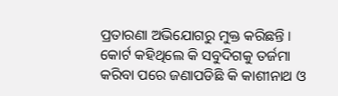ପ୍ରତାରଣା ଅଭିଯୋଗରୁ ମୁକ୍ତ କରିଛନ୍ତି । କୋର୍ଟ କହିଥିଲେ କି ସବୁଦିଗକୁ ତର୍ଜମା କରିବା ପରେ ଜଣାପଡିଛି କି କାଶୀନାଥ ଓ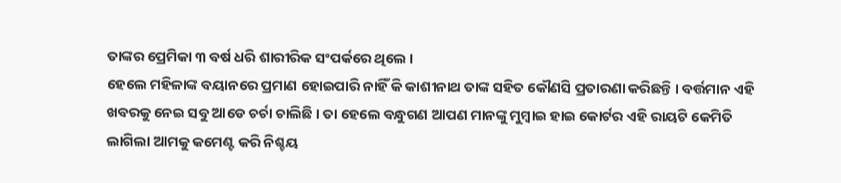ତାଙ୍କର ପ୍ରେମିକା ୩ ବର୍ଷ ଧରି ଶାରୀରିକ ସଂପର୍କରେ ଥିଲେ ।
ହେଲେ ମହିଳାଙ୍କ ବୟାନରେ ପ୍ରମାଣ ହୋଇପାରି ନାହିଁ କି କାଶୀନାଥ ତାଙ୍କ ସହିତ କୌଣସି ପ୍ରତାରଣା କରିଛନ୍ତି । ବର୍ତ୍ତମାନ ଏହି ଖବରକୁ ନେଇ ସବୁ ଆଡେ ଚର୍ଚା ଚାଲିଛି । ତା ହେଲେ ବନ୍ଧୁଗଣ ଆପଣ ମାନଙ୍କୁ ମୁମ୍ବାଇ ହାଇ କୋର୍ଟର ଏହି ରାୟଟି କେମିତି ଲାଗିଲା ଆମକୁ କମେଣ୍ଟ କରି ନିଶ୍ଚୟ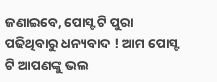ଜଣାଇବେ, ପୋସ୍ଟ ଟି ପୁରା ପଢିଥିବାରୁ ଧନ୍ୟବାଦ ! ଆମ ପୋସ୍ଟ ଟି ଆପଣଙ୍କୁ ଭଲ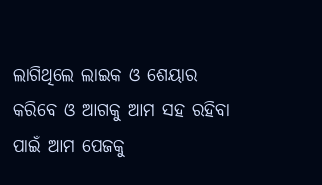ଲାଗିଥିଲେ ଲାଇକ ଓ ଶେୟାର କରିବେ ଓ ଆଗକୁ ଆମ ସହ ରହିବା ପାଇଁ ଆମ ପେଜକୁ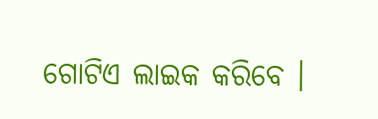ଗୋଟିଏ ଲାଇକ କରିବେ ।